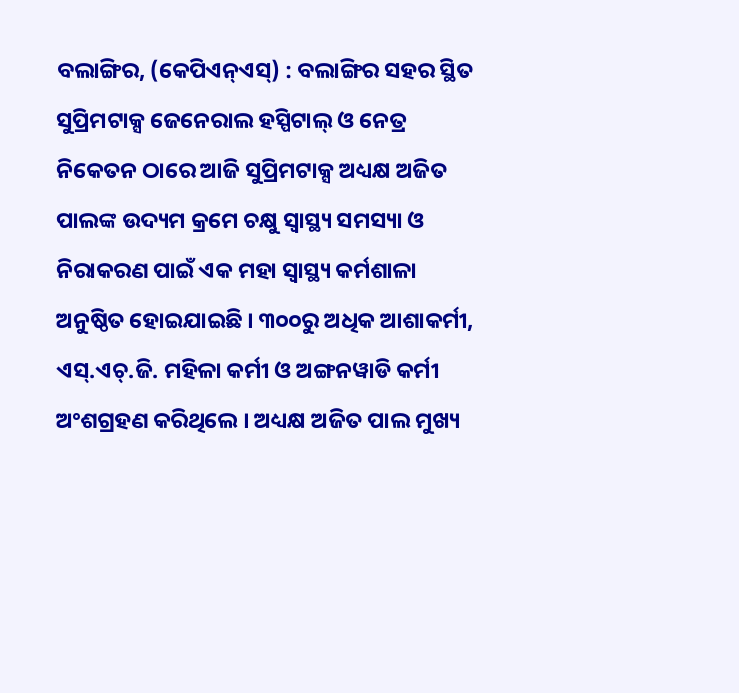ବଲାଙ୍ଗିର, (କେପିଏନ୍ଏସ୍) : ବଲାଙ୍ଗିର ସହର ସ୍ଥିତ ସୁପ୍ରିମଟାକ୍ସ ଜେନେରାଲ ହସ୍ପିଟାଲ୍ ଓ ନେତ୍ର ନିକେତନ ଠାରେ ଆଜି ସୁପ୍ରିମଟାକ୍ସ ଅଧ୍ୟକ୍ଷ ଅଜିତ ପାଲଙ୍କ ଉଦ୍ୟମ କ୍ରମେ ଚକ୍ଷୁ ସ୍ୱାସ୍ଥ୍ୟ ସମସ୍ୟା ଓ ନିରାକରଣ ପାଇଁ ଏକ ମହା ସ୍ୱାସ୍ଥ୍ୟ କର୍ମଶାଳା ଅନୁଷ୍ଠିତ ହୋଇଯାଇଛି । ୩୦୦ରୁ ଅଧିକ ଆଶାକର୍ମୀ, ଏସ୍.ଏଚ୍.ଜି. ମହିଳା କର୍ମୀ ଓ ଅଙ୍ଗନୱାଡି କର୍ମୀ ଅଂଶଗ୍ରହଣ କରିଥିଲେ । ଅଧ୍ୟକ୍ଷ ଅଜିତ ପାଲ ମୁଖ୍ୟ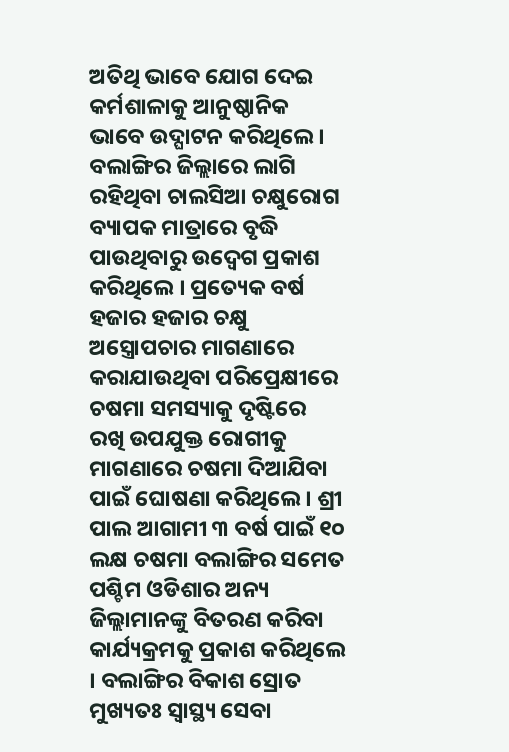ଅତିଥି ଭାବେ ଯୋଗ ଦେଇ କର୍ମଶାଳାକୁ ଆନୁଷ୍ଠାନିକ ଭାବେ ଉଦ୍ଘାଟନ କରିଥିଲେ । ବଲାଙ୍ଗିର ଜିଲ୍ଲାରେ ଲାଗି ରହିଥିବା ଚାଲସିଆ ଚକ୍ଷୁରୋଗ ବ୍ୟାପକ ମାତ୍ରାରେ ବୃଦ୍ଧି ପାଉଥିବାରୁ ଉଦ୍ବେଗ ପ୍ରକାଶ କରିଥିଲେ । ପ୍ରତ୍ୟେକ ବର୍ଷ ହଜାର ହଜାର ଚକ୍ଷୁ ଅସ୍ତ୍ରୋପଚାର ମାଗଣାରେ କରାଯାଉଥିବା ପରିପ୍ରେକ୍ଷୀରେ ଚଷମା ସମସ୍ୟାକୁ ଦୃଷ୍ଟିରେ ରଖି ଉପଯୁକ୍ତ ରୋଗୀକୁ ମାଗଣାରେ ଚଷମା ଦିଆଯିବା ପାଇଁ ଘୋଷଣା କରିଥିଲେ । ଶ୍ରୀ ପାଲ ଆଗାମୀ ୩ ବର୍ଷ ପାଇଁ ୧୦ ଲକ୍ଷ ଚଷମା ବଲାଙ୍ଗିର ସମେତ ପଶ୍ଚିମ ଓଡିଶାର ଅନ୍ୟ ଜିଲ୍ଲାମାନଙ୍କୁ ବିତରଣ କରିବା କାର୍ଯ୍ୟକ୍ରମକୁ ପ୍ରକାଶ କରିଥିଲେ । ବଲାଙ୍ଗିର ବିକାଶ ସ୍ରୋତ ମୁଖ୍ୟତଃ ସ୍ୱାସ୍ଥ୍ୟ ସେବା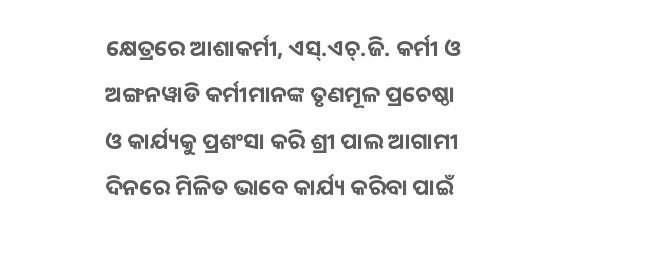କ୍ଷେତ୍ରରେ ଆଶାକର୍ମୀ, ଏସ୍.ଏଚ୍.ଜି. କର୍ମୀ ଓ ଅଙ୍ଗନୱାଡି କର୍ମୀମାନଙ୍କ ତୃଣମୂଳ ପ୍ରଚେଷ୍ଠା ଓ କାର୍ଯ୍ୟକୁ ପ୍ରଶଂସା କରି ଶ୍ରୀ ପାଲ ଆଗାମୀ ଦିନରେ ମିଳିତ ଭାବେ କାର୍ଯ୍ୟ କରିବା ପାଇଁ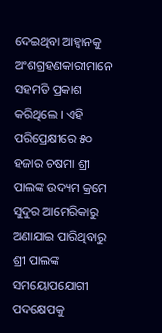ଦେଇଥିବା ଆହ୍ୱାନକୁ ଅଂଶଗ୍ରହଣକାରୀମାନେ ସହମତି ପ୍ରକାଶ କରିଥିଲେ । ଏହି ପରିପ୍ରେକ୍ଷୀରେ ୫୦ ହଜାର ଚଷମା ଶ୍ରୀ ପାଲଙ୍କ ଉଦ୍ୟମ କ୍ରମେ ସୁଦୁର ଆମେରିକାରୁ ଅଣାଯାଇ ପାରିଥିବାରୁ ଶ୍ରୀ ପାଲଙ୍କ ସମୟୋପଯୋଗୀ ପଦକ୍ଷେପକୁ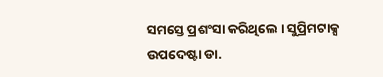ସମସ୍ତେ ପ୍ରଶଂସା କରିଥିଲେ । ସୁପ୍ରିମଟାକ୍ସ ଉପଦେଷ୍ଟା ଡା.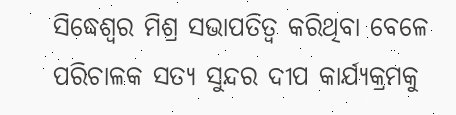ସିଦ୍ଧେଶ୍ୱର ମିଶ୍ର ସଭାପତିତ୍ୱ କରିଥିବା ବେଳେ ପରିଚାଳକ ସତ୍ୟ ସୁନ୍ଦର ଦୀପ କାର୍ଯ୍ୟକ୍ରମକୁ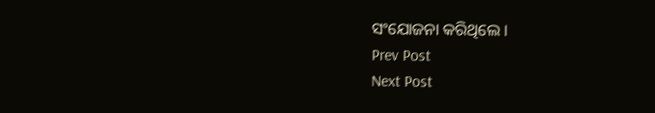ସଂଯୋଜନା କରିଥିଲେ ।
Prev Post
Next Post